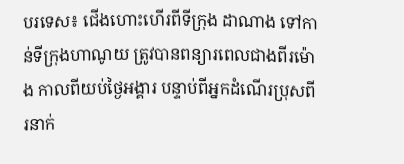បរទេស៖ ជើងហោះហើរពីទីក្រុង ដាណាង ទៅកាន់ទីក្រុងហាណូយ ត្រូវបានពន្យារពេលជាងពីរម៉ោង កាលពីយប់ថ្ងៃអង្គារ បន្ទាប់ពីអ្នកដំណើរប្រុសពីរនាក់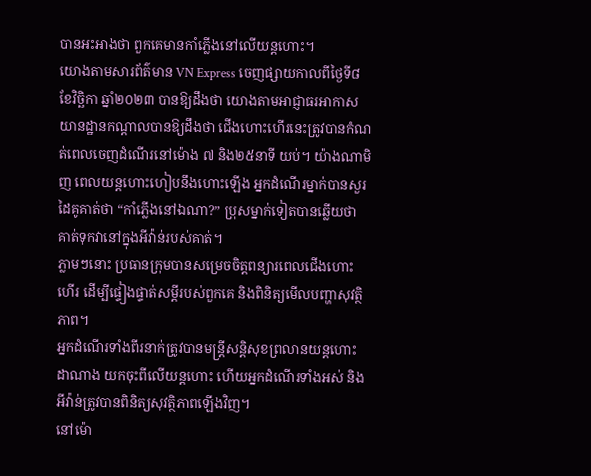បានអះអាងថា ពួកគេមានកាំភ្លើងនៅលើយន្តហោះ។
យោងតាមសារព័ត៌មាន VN Express ចេញផ្សាយកាលពីថ្ងៃទី៨ ខែវិច្ឆិកា ឆ្នាំ២០២៣ បានឱ្យដឹងថា យោងតាមអាជ្ញាធរអាកាសយានដ្ឋានកណ្តាលបានឱ្យដឹងថា ជើងហោះហើរនេះត្រូវបានកំណត់ពេលចេញដំណើរនៅម៉ោង ៧ និង២៥នាទី យប់។ យ៉ាងណាមិញ ពេលយន្តហោះហៀបនឹងហោះឡើង អ្នកដំណើរម្នាក់បានសួរដៃគូគាត់ថា “កាំភ្លើងនៅឯណា?” ប្រុសម្នាក់ទៀតបានឆ្លើយថា គាត់ទុកវានៅក្នុងអីវ៉ាន់របស់គាត់។
ភ្លាមៗនោះ ប្រធានក្រុមបានសម្រេចចិត្តពន្យារពេលជើងហោះហើរ ដើម្បីផ្ទៀងផ្ទាត់សម្តីរបស់ពួកគេ និងពិនិត្យមើលបញ្ហាសុវត្ថិភាព។
អ្នកដំណើរទាំងពីរនាក់ត្រូវបានមន្ត្រីសន្តិសុខព្រលានយន្តហោះ ដាណាង យកចុះពីលើយន្តហោះ ហើយអ្នកដំណើរទាំងអស់ និងអីវ៉ាន់ត្រូវបានពិនិត្យសុវត្ថិភាពឡើងវិញ។
នៅម៉ោ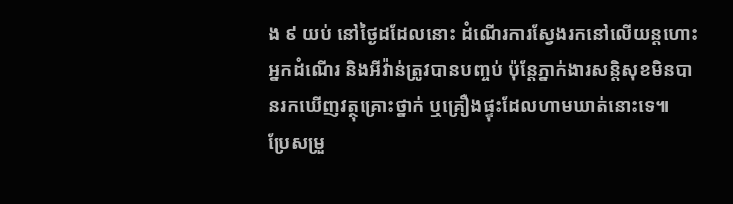ង ៩ យប់ នៅថ្ងៃដដែលនោះ ដំណើរការស្វែងរកនៅលើយន្តហោះ អ្នកដំណើរ និងអីវ៉ាន់ត្រូវបានបញ្ចប់ ប៉ុន្តែភ្នាក់ងារសន្តិសុខមិនបានរកឃើញវត្ថុគ្រោះថ្នាក់ ឬគ្រឿងផ្ទុះដែលហាមឃាត់នោះទេ៕
ប្រែសម្រួ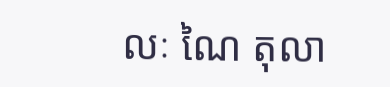លៈ ណៃ តុលា